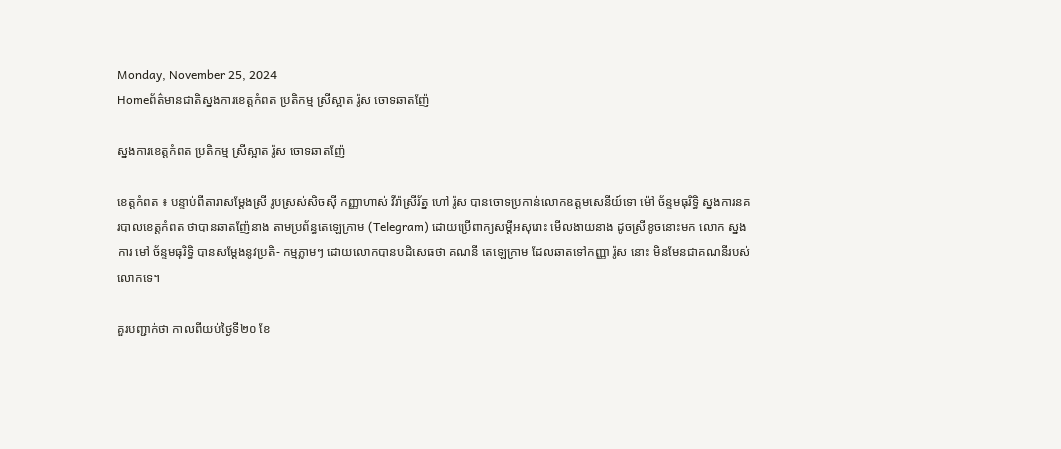Monday, November 25, 2024
Homeព័ត៌មានជាតិស្នងការខេត្តកំពត ប្រតិកម្ម ស្រីស្អាត រ៉ូស ចោទឆាតញ៉ែ

ស្នងការខេត្តកំពត ប្រតិកម្ម ស្រីស្អាត រ៉ូស ចោទឆាតញ៉ែ

ខេត្តកំពត ៖ បន្ទាប់ពីតារាសម្តែងស្រី រូបស្រស់សិចស៊ី កញ្ញាហាស់ វីរ៉ាស្រីរ័ត្ន ហៅ រ៉ូស បានចោទប្រកាន់លោកឧត្តមសេនីយ៍ទោ ម៉ៅ ច័ន្ទមធុរិទ្ធិ ស្នងការនគរបាលខេត្តកំពត ថាបានឆាតញ៉ែនាង តាមប្រព័ន្ធតេឡេក្រាម (Telegram) ដោយប្រើពាក្យសម្តីអសុរោះ មើលងាយនាង ដូចស្រីខូចនោះមក លោក ស្នងការ មៅ ច័ន្ទមធុរិទ្ធិ បានសម្តែងនូវប្រតិ- កម្មភ្លាមៗ ដោយលោកបានបដិសេធថា គណនី តេឡេក្រាម ដែលឆាតទៅកញ្ញា រ៉ូស នោះ មិនមែនជាគណនីរបស់លោកទេ។

គួរបញ្ជាក់ថា កាលពីយប់ថ្ងៃទី២០ ខែ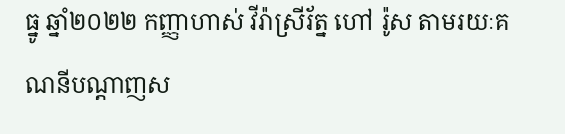ធ្នូ ឆ្នាំ២០២២ កញ្ញាហាស់ វីរ៉ាស្រីរ័ត្ន ហៅ រ៉ូស តាមរយៈគណនីបណ្តាញស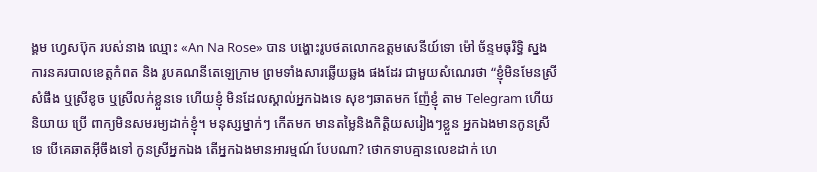ង្គម ហ្វេសប៊ុក របស់នាង ឈ្មោះ «An Na Rose» បាន បង្ហោះរូបថតលោកឧត្តមសេនីយ៍ទោ ម៉ៅ ច័ន្ទមធុរិទ្ធិ ស្នងការនគរបាលខេត្តកំពត និង រូបគណនីតេឡេក្រាម ព្រមទាំងសារឆ្លើយឆ្លង ផងដែរ ជាមួយសំណេរថា “ខ្ញុំមិនមែនស្រី សំផឹង ឬស្រីខូច ឬស្រីលក់ខ្លួនទេ ហើយខ្ញុំ មិនដែលស្គាល់អ្នកឯងទេ សុខៗឆាតមក ញ៉ែខ្ញុំ តាម Telegram ហើយនិយាយ ប្រើ ពាក្យមិនសមរម្យដាក់ខ្ញុំ។ មនុស្សម្នាក់ៗ កើតមក មានតម្លៃនិងកិត្តិយសរៀងៗខ្លួន អ្នកឯងមានកូនស្រីទេ បើគេឆាតអ៊ីចឹងទៅ កូនស្រីអ្នកឯង តើអ្នកឯងមានអារម្មណ៍ បែបណា? ថោកទាបគ្មានលេខដាក់ ហេ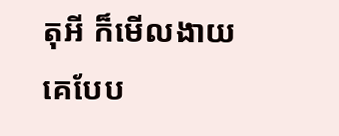តុអី ក៏មើលងាយគេបែប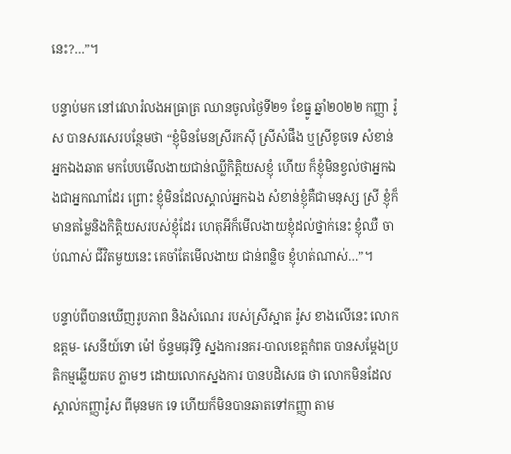នេះ?…”។

បន្ទាប់មក នៅវេលារំលងអធ្រាត្រ ឈានចូលថ្ងៃទី២១ ខែធ្នូ ឆ្នាំ២០២២ កញ្ញា រ៉ូស បានសរសេរបន្ថែមថា “ខ្ញុំមិនមែនស្រីរកស៊ី ស្រីសំផឹង ឬស្រីខូចទេ សំខាន់អ្នកឯងឆាត មកបែបមើលងាយជាន់ឈ្លីកិត្តិយសខ្ញុំ ហើយ ក៏ខ្ញុំមិនខ្វល់ថាអ្នកឯងជាអ្នកណាដែរ ព្រោះ ខ្ញុំមិនដែលស្គាល់អ្នកឯង សំខាន់ខ្ញុំគឺជាមនុស្ស ស្រី ខ្ញុំក៏មានតម្លៃនិងកិត្តិយសរបស់ខ្ញុំដែរ ហេតុអីក៏មើលងាយខ្ញុំដល់ថ្នាក់នេះ ខ្ញុំឈឺ ចាប់ណាស់ ជីវិតមួយនេះ គេចាំតែមើលងាយ ជាន់ពន្លិច ខ្ញុំហត់ណាស់…”។

បន្ទាប់ពីបានឃើញរូបភាព និងសំណេរ របស់ស្រីស្អាត រ៉ូស ខាងលើនេះ លោកឧត្តម- សេនីយ៍ទោ ម៉ៅ ច័ន្ទមធុរិទ្ធិ ស្នងការនគរ-បាលខេត្តកំពត បានសម្តែងប្រតិកម្មឆ្លើយតប ភ្លាមៗ ដោយលោកស្នងការ បានបដិសេធ ថា លោកមិនដែលស្គាល់កញ្ញារ៉ូស ពីមុនមក ទេ ហើយក៏មិនបានឆាតទៅកញ្ញា តាម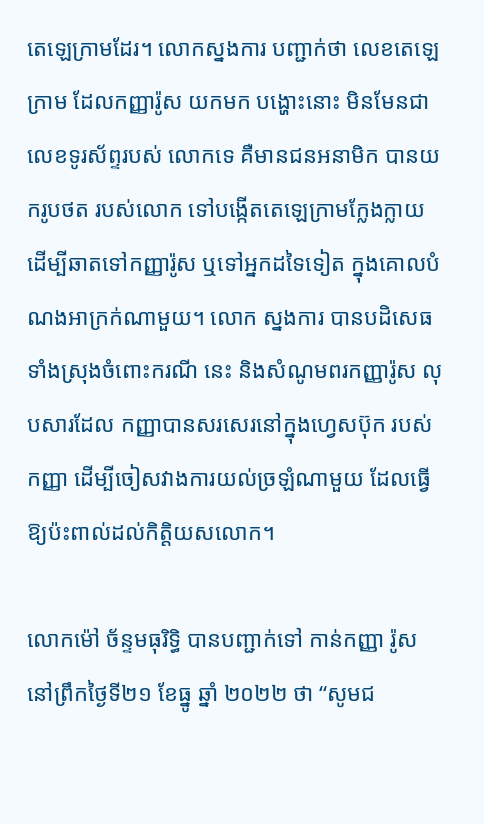តេឡេក្រាមដែរ។ លោកស្នងការ បញ្ជាក់ថា លេខតេឡេក្រាម ដែលកញ្ញារ៉ូស យកមក បង្ហោះនោះ មិនមែនជាលេខទូរស័ព្ទរបស់ លោកទេ គឺមានជនអនាមិក បានយករូបថត របស់លោក ទៅបង្កើតតេឡេក្រាមក្លែងក្លាយ ដើម្បីឆាតទៅកញ្ញារ៉ូស ឬទៅអ្នកដទៃទៀត ក្នុងគោលបំណងអាក្រក់ណាមួយ។ លោក ស្នងការ បានបដិសេធទាំងស្រុងចំពោះករណី នេះ និងសំណូមពរកញ្ញារ៉ូស លុបសារដែល កញ្ញាបានសរសេរនៅក្នុងហ្វេសប៊ុក របស់ កញ្ញា ដើម្បីចៀសវាងការយល់ច្រឡំណាមួយ ដែលធ្វើឱ្យប៉ះពាល់ដល់កិត្តិយសលោក។

លោកម៉ៅ ច័ន្ទមធុរិទ្ធិ បានបញ្ជាក់ទៅ កាន់កញ្ញា រ៉ូស នៅព្រឹកថ្ងៃទី២១ ខែធ្នូ ឆ្នាំ ២០២២ ថា “សូមជ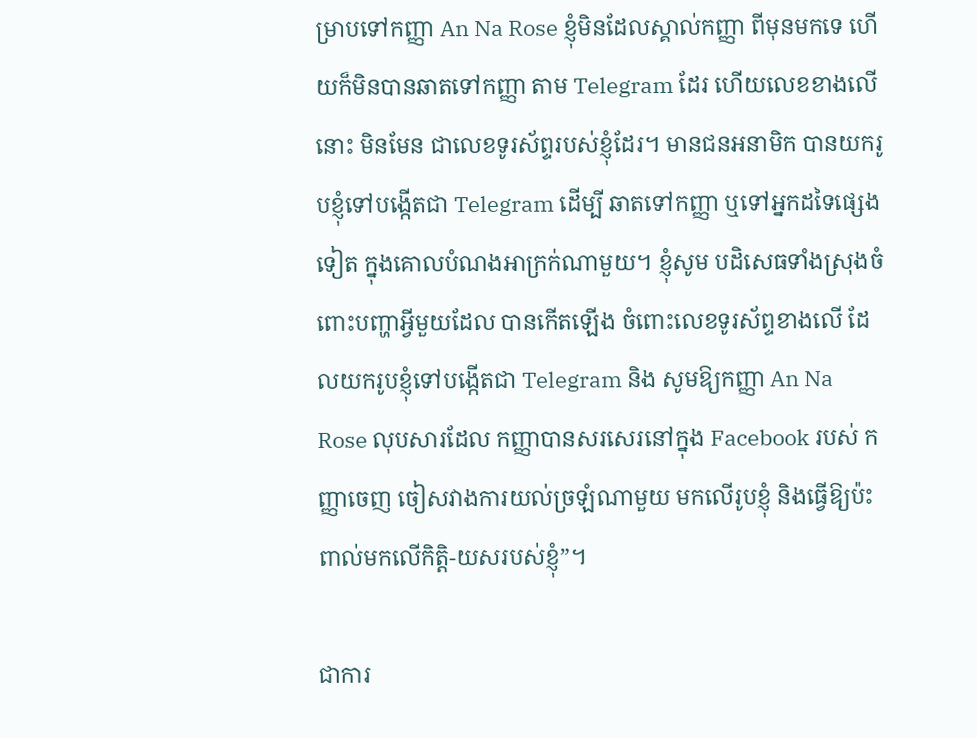ម្រាបទៅកញ្ញា An Na Rose ខ្ញុំមិនដែលស្គាល់កញ្ញា ពីមុនមកទេ ហើយក៏មិនបានឆាតទៅកញ្ញា តាម Telegram ដែរ ហើយលេខខាងលើនោះ មិនមែន ជាលេខទូរស័ព្ទរបស់ខ្ញុំដែរ។ មានជនអនាមិក បានយករូបខ្ញុំទៅបង្កើតជា Telegram ដើម្បី ឆាតទៅកញ្ញា ឬទៅអ្នកដទៃផ្សេងទៀត ក្នុងគោលបំណងអាក្រក់ណាមួយ។ ខ្ញុំសូម បដិសេធទាំងស្រុងចំពោះបញ្ហាអ្វីមួយដែល បានកើតឡើង ចំពោះលេខទូរស័ព្ទខាងលើ ដែលយករូបខ្ញុំទៅបង្កើតជា Telegram និង សូមឱ្យកញ្ញា An Na Rose លុបសារដែល កញ្ញាបានសរសេរនៅក្នុង Facebook របស់ កញ្ញាចេញ ចៀសវាងការយល់ច្រឡំណាមួយ មកលើរូបខ្ញុំ និងធ្វើឱ្យប៉ះពាល់មកលើកិត្តិ-យសរបស់ខ្ញុំ”។

ជាការ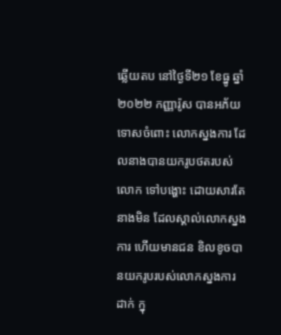ឆ្លើយតប នៅថ្ងៃទី២១ ខែធ្នូ ឆ្នាំ ២០២២ កញ្ញារ៉ូស បានអភ័យទោសចំពោះ លោកស្នងការ ដែលនាងបានយករូបថតរបស់ លោក ទៅបង្ហោះ ដោយសារតែនាងមិន ដែលស្គាល់លោកស្នងការ ហើយមានជន ខិលខូចបានយករូបរបស់លោកស្នងការ ដាក់ ក្នុ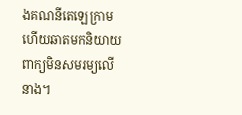ងគណនីតេឡេក្រាម ហើយឆាតមកនិយាយ ពាក្យមិនសមរម្យលើនាង។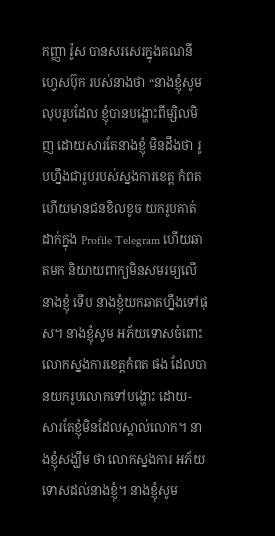កញ្ញា រ៉ូស បានសរសេរក្នុងគណនីហ្វេសប៊ុក របស់នាងថា “នាងខ្ញុំសូមលុបរូបដែល ខ្ញុំបានបង្ហោះពីម្សិលមិញ ដោយសារតែនាងខ្ញុំ មិនដឹងថា រូបហ្នឹងជារូបរបស់ស្នងការខេត្ត កំពត ហើយមានជនខិលខូច យករូបគាត់ ដាក់ក្នុង Profile Telegram ហើយឆាតមក និយាយពាក្យមិនសមរម្យលើនាងខ្ញុំ ទើប នាងខ្ញុំយកឆាតហ្នឹងទៅផុស។ នាងខ្ញុំសូម អភ័យទោសចំពោះលោកស្នងការខេត្តកំពត ផង ដែលបានយករូបលោកទៅបង្ហោះ ដោយ- សារតែខ្ញុំមិនដែលស្គាល់លោក។ នាងខ្ញុំសង្ឃឹម ថា លោកស្នងការ អភ័យទោសដល់នាងខ្ញុំ។ នាងខ្ញុំសូម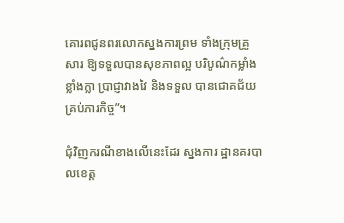គោរពជូនពរលោកស្នងការព្រម ទាំងក្រុមគ្រួសារ ឱ្យទទួលបានសុខភាពល្អ បរិបូណ៌កម្លាំងខ្លាំងក្លា ប្រាជ្ញាវាងវៃ និងទទួល បានជោគជ័យគ្រប់ភារកិច្ច”។

ជុំវិញករណីខាងលើនេះដែរ ស្នងការ ដ្ឋានគរបាលខេត្ត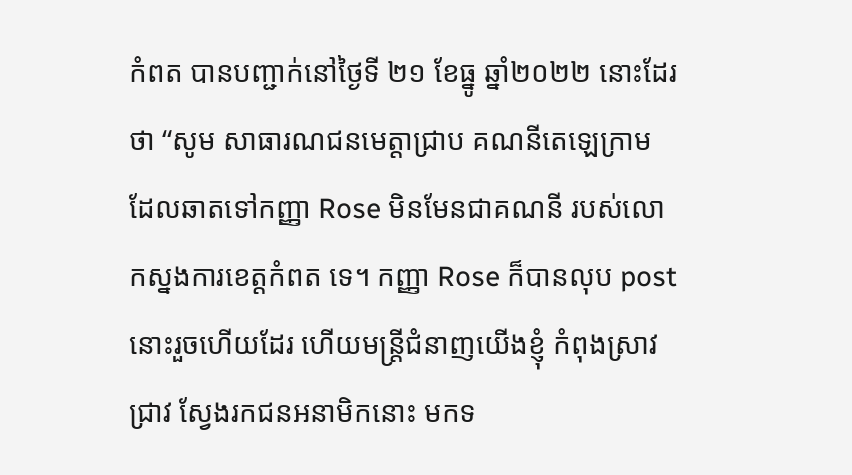កំពត បានបញ្ជាក់នៅថ្ងៃទី ២១ ខែធ្នូ ឆ្នាំ២០២២ នោះដែរថា “សូម សាធារណជនមេត្តាជ្រាប គណនីតេឡេក្រាម ដែលឆាតទៅកញ្ញា Rose មិនមែនជាគណនី របស់លោកស្នងការខេត្តកំពត ទេ។ កញ្ញា Rose ក៏បានលុប post នោះរួចហើយដែរ ហើយមន្ត្រីជំនាញយើងខ្ញុំ កំពុងស្រាវជ្រាវ ស្វែងរកជនអនាមិកនោះ មកទ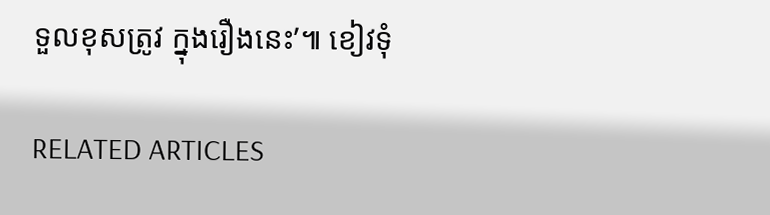ទួលខុសត្រូវ ក្នុងរឿងនេះ’៕ ខៀវទុំ

RELATED ARTICLES